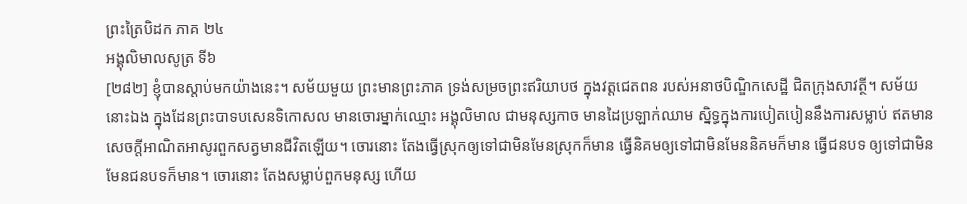ព្រះត្រៃបិដក ភាគ ២៤
អង្គុលិមាលសូត្រ ទី៦
[២៨២] ខ្ញុំបានស្តាប់មកយ៉ាងនេះ។ សម័យមួយ ព្រះមានព្រះភាគ ទ្រង់សម្រចព្រះឥរិយាបថ ក្នុងវត្តជេតពន របស់អនាថបិណ្ឌិកសេដ្ឋី ជិតក្រុងសាវត្ថី។ សម័យនោះឯង ក្នុងដែនព្រះបាទបសេនទិកោសល មានចោរម្នាក់ឈ្មោះ អង្គុលិមាល ជាមនុស្សកាច មានដៃប្រឡាក់ឈាម ស្និទ្ធក្នុងការបៀតបៀននឹងការសម្លាប់ ឥតមានសេចក្តីអាណិតអាសូរពួកសត្វមានជីវិតឡើយ។ ចោរនោះ តែងធ្វើស្រុកឲ្យទៅជាមិនមែនស្រុកក៏មាន ធ្វើនិគមឲ្យទៅជាមិនមែននិគមក៏មាន ធ្វើជនបទ ឲ្យទៅជាមិនមែនជនបទក៏មាន។ ចោរនោះ តែងសម្លាប់ពួកមនុស្ស ហើយ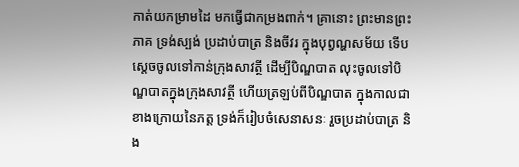កាត់យកម្រាមដៃ មកធ្វើជាកម្រងពាក់។ គ្រានោះ ព្រះមានព្រះភាគ ទ្រង់ស្បង់ ប្រដាប់បាត្រ និងចីវរ ក្នុងបុព្វណ្ហសម័យ ទើបស្តេចចូលទៅកាន់ក្រុងសាវត្ថី ដើម្បីបិណ្ឌបាត លុះចូលទៅបិណ្ឌបាតក្នុងក្រុងសាវត្ថី ហើយត្រឡប់ពីបិណ្ឌបាត ក្នុងកាលជាខាងក្រោយនៃភត្ត ទ្រង់ក៏រៀបចំសេនាសនៈ រួចប្រដាប់បាត្រ និង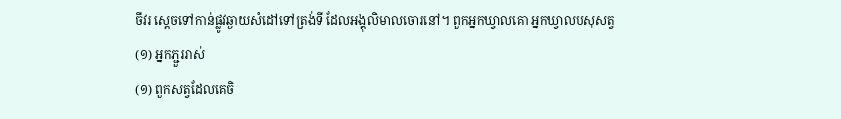ចីវរ ស្តេចទៅកាន់ផ្លូវឆ្ងាយសំដៅទៅត្រង់ទី ដែលអង្គុលិមាលចោរនៅ។ ពួកអ្នកឃ្វាលគោ អ្នកឃ្វាលបសុសត្វ
(១) អ្នកភ្ជួររាស់
(១) ពួកសត្វដែលគេចិ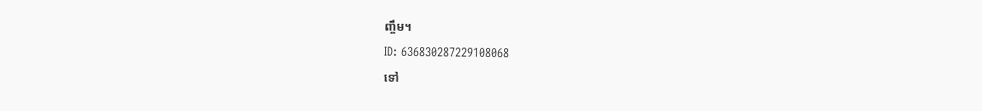ញ្ចឹម។
ID: 636830287229108068
ទៅ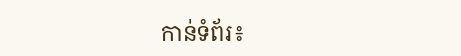កាន់ទំព័រ៖